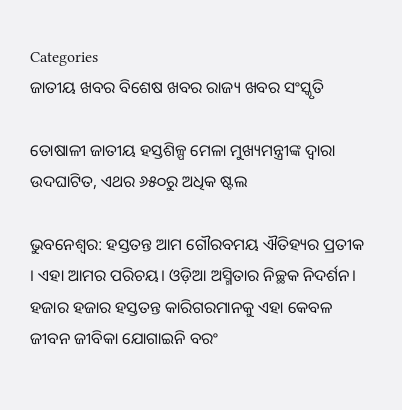Categories
ଜାତୀୟ ଖବର ବିଶେଷ ଖବର ରାଜ୍ୟ ଖବର ସଂସ୍କୃତି

ତୋଷାଳୀ ଜାତୀୟ ହସ୍ତଶିଳ୍ପ ମେଳା ମୁଖ୍ୟମନ୍ତ୍ରୀଙ୍କ ଦ୍ବାରା ଉଦଘାଟିତ, ଏଥର ୬୫୦ରୁ ଅଧିକ ଷ୍ଟଲ

ଭୁବନେଶ୍ବର: ହସ୍ତତନ୍ତ ଆମ ଗୌରବମୟ ଐତିହ୍ୟର ପ୍ରତୀକ । ଏହା ଆମର ପରିଚୟ। ଓଡ଼ିଆ ଅସ୍ମିତାର ନିଚ୍ଛକ ନିଦର୍ଶନ। ହଜାର ହଜାର ହସ୍ତତନ୍ତ କାରିଗରମାନକୁ ଏହା କେବଳ ଜୀବନ ଜୀବିକା ଯୋଗାଇନି ବରଂ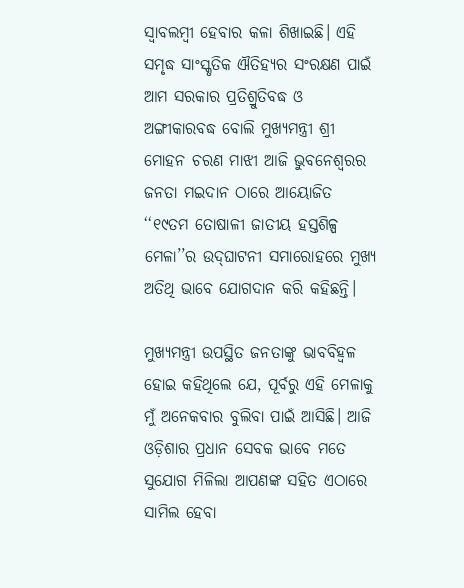ସ୍ୱାବଲମ୍ବୀ ହେବାର କଳା ଶିଖାଇଛି। ଏହି ସମୃଦ୍ଧ ସାଂସ୍କୃତିକ ଐତିହ୍ୟର ସଂରକ୍ଷଣ ପାଇଁ ଆମ ସରକାର ପ୍ରତିଶ୍ରୁତିବଦ୍ଧ ଓ ଅଙ୍ଗୀକାରବଦ୍ଧ ବୋଲି ମୁଖ୍ୟମନ୍ତ୍ରୀ ଶ୍ରୀ ମୋହନ ଚରଣ ମାଝୀ ଆଜି ଭୁବନେଶ୍ୱରର ଜନତା ମଇଦାନ ଠାରେ ଆୟୋଜିତ ‘‘୧୯ତମ ତୋଷାଳୀ ଜାତୀୟ ହସ୍ତଶିଳ୍ପ ମେଳା’’ର ଉଦ୍‍ଘାଟନୀ ସମାରୋହରେ ମୁଖ୍ୟ ଅତିଥି ଭାବେ ଯୋଗଦାନ କରି କହିଛନ୍ତି।

ମୁଖ୍ୟମନ୍ତ୍ରୀ ଉପସ୍ଥିତ ଜନତାଙ୍କୁ ଭାବବିହ୍ୱଳ ହୋଇ କହିଥିଲେ ଯେ, ପୂର୍ବରୁ ଏହି ମେଳାକୁ ମୁଁ ଅନେକବାର ବୁଲିବା ପାଇଁ ଆସିଛି। ଆଜି ଓଡ଼ିଶାର ପ୍ରଧାନ ସେବକ ଭାବେ ମତେ ସୁଯୋଗ ମିଳିଲା ଆପଣଙ୍କ ସହିତ ଏଠାରେ ସାମିଲ ହେବା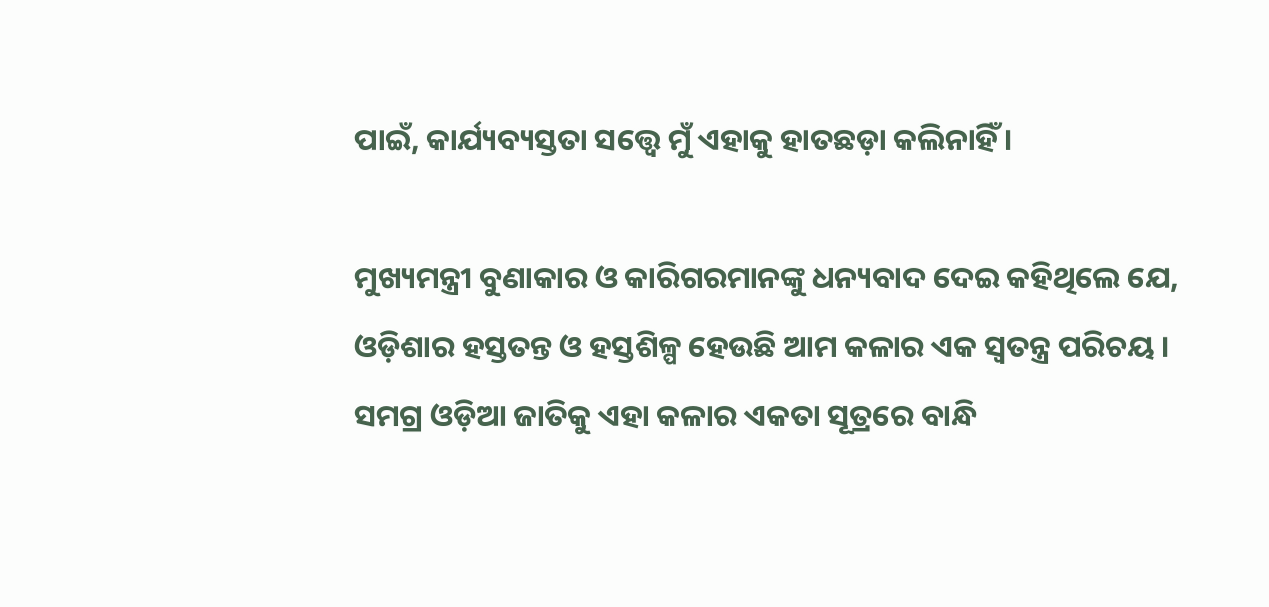ପାଇଁ, କାର୍ଯ୍ୟବ୍ୟସ୍ତତା ସତ୍ତ୍ୱେ ମୁଁ ଏହାକୁ ହାତଛଡ଼ା କଲିନାହିଁ ।

ମୁଖ୍ୟମନ୍ତ୍ରୀ ବୁଣାକାର ଓ କାରିଗରମାନଙ୍କୁ ଧନ୍ୟବାଦ ଦେଇ କହିଥିଲେ ଯେ, ଓଡ଼ିଶାର ହସ୍ତତନ୍ତ ଓ ହସ୍ତଶିଳ୍ପ ହେଉଛି ଆମ କଳାର ଏକ ସ୍ୱତନ୍ତ୍ର ପରିଚୟ । ସମଗ୍ର ଓଡ଼ିଆ ଜାତିକୁ ଏହା କଳାର ଏକତା ସୂତ୍ରରେ ବାନ୍ଧି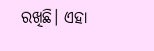ରଖିଛି। ଏହା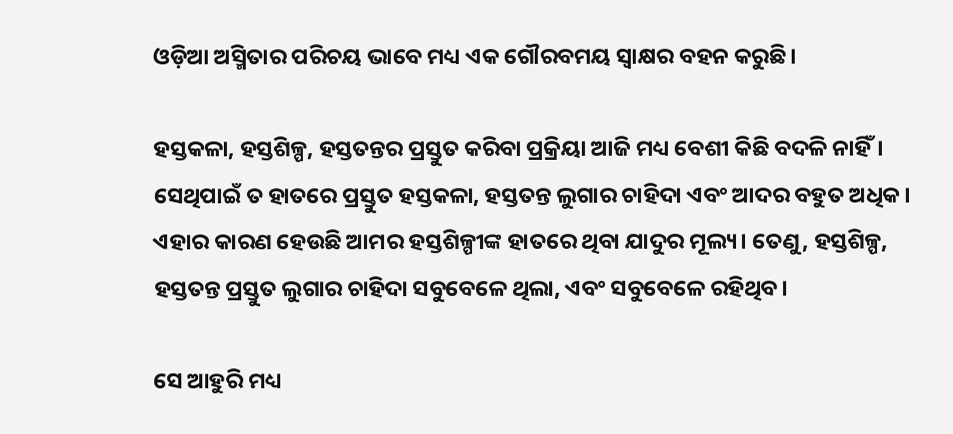ଓଡ଼ିଆ ଅସ୍ମିତାର ପରିଚୟ ଭାବେ ମଧ୍ୟ ଏକ ଗୌରବମୟ ସ୍ଵାକ୍ଷର ବହନ କରୁଛି।

ହସ୍ତକଳା, ହସ୍ତଶିଳ୍ପ, ହସ୍ତତନ୍ତର ପ୍ରସ୍ତୁତ କରିବା ପ୍ରକ୍ରିୟା ଆଜି ମଧ୍ୟ ବେଶୀ କିଛି ବଦଳି ନାହିଁ। ସେଥିପାଇଁ ତ ହାତରେ ପ୍ରସ୍ତୁତ ହସ୍ତକଳା, ହସ୍ତତନ୍ତ ଲୁଗାର ଚାହିଦା ଏବଂ ଆଦର ବହୁତ ଅଧିକ। ଏହାର କାରଣ ହେଉଛି ଆମର ହସ୍ତଶିଳ୍ପୀଙ୍କ ହାତରେ ଥିବା ଯାଦୁର ମୂଲ୍ୟ। ତେଣୁ, ହସ୍ତଶିଳ୍ପ, ହସ୍ତତନ୍ତ ପ୍ରସ୍ତୁତ ଲୁଗାର ଚାହିଦା ସବୁବେଳେ ଥିଲା, ଏବଂ ସବୁବେଳେ ରହିଥିବ।

ସେ ଆହୁରି ମଧ୍ୟ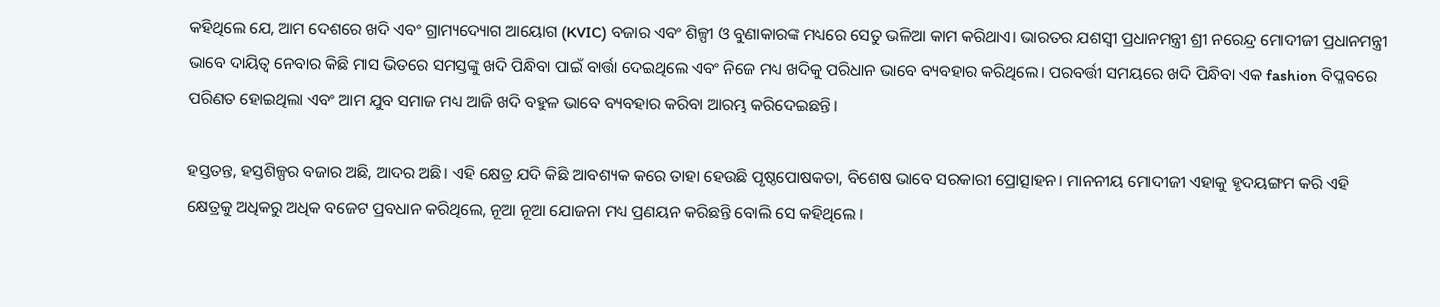କହିଥିଲେ ଯେ, ଆମ ଦେଶରେ ଖଦି ଏବଂ ଗ୍ରାମ୍ୟଦ୍ୟୋଗ ଆୟୋଗ (KVIC) ବଜାର ଏବଂ ଶିଳ୍ପୀ ଓ ବୁଣାକାରଙ୍କ ମଧ୍ୟରେ ସେତୁ ଭଳିଆ କାମ କରିଥାଏ। ଭାରତର ଯଶସ୍ଵୀ ପ୍ରଧାନମନ୍ତ୍ରୀ ଶ୍ରୀ ନରେନ୍ଦ୍ର ମୋଦୀଜୀ ପ୍ରଧାନମନ୍ତ୍ରୀ ଭାବେ ଦାୟିତ୍ଵ ନେବାର କିଛି ମାସ ଭିତରେ ସମସ୍ତଙ୍କୁ ଖଦି ପିନ୍ଧିବା ପାଇଁ ବାର୍ତ୍ତା ଦେଇଥିଲେ ଏବଂ ନିଜେ ମଧ୍ୟ ଖଦିକୁ ପରିଧାନ ଭାବେ ବ୍ୟବହାର କରିଥିଲେ। ପରବର୍ତ୍ତୀ ସମୟରେ ଖଦି ପିନ୍ଧିବା ଏକ fashion ବିପ୍ଳବରେ ପରିଣତ ହୋଇଥିଲା ଏବଂ ଆମ ଯୁବ ସମାଜ ମଧ୍ୟ ଆଜି ଖଦି ବହୁଳ ଭାବେ ବ୍ୟବହାର କରିବା ଆରମ୍ଭ କରିଦେଇଛନ୍ତି।

ହସ୍ତତନ୍ତ, ହସ୍ତଶିଳ୍ପର ବଜାର ଅଛି, ଆଦର ଅଛି। ଏହି କ୍ଷେତ୍ର ଯଦି କିଛି ଆବଶ୍ୟକ କରେ ତାହା ହେଉଛି ପୃଷ୍ଠପୋଷକତା, ବିଶେଷ ଭାବେ ସରକାରୀ ପ୍ରୋତ୍ସାହନ। ମାନନୀୟ ମୋଦୀଜୀ ଏହାକୁ ହୃଦୟଙ୍ଗମ କରି ଏହି କ୍ଷେତ୍ରକୁ ଅଧିକରୁ ଅଧିକ ବଜେଟ ପ୍ରବଧାନ କରିଥିଲେ, ନୂଆ ନୂଆ ଯୋଜନା ମଧ୍ୟ ପ୍ରଣୟନ କରିଛନ୍ତି ବୋଲି ସେ କହିଥିଲେ ।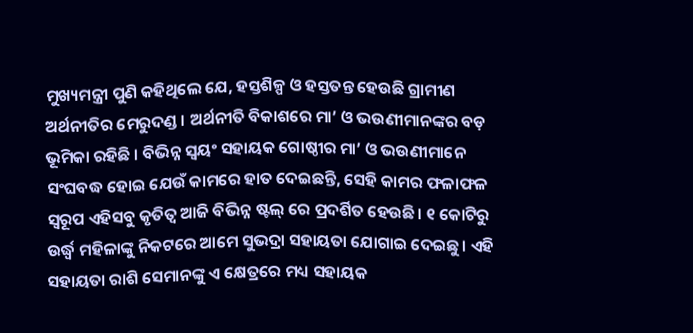ମୁଖ୍ୟମନ୍ତ୍ରୀ ପୁଣି କହିଥିଲେ ଯେ, ହସ୍ତଶିଳ୍ପ ଓ ହସ୍ତତନ୍ତ ହେଉଛି ଗ୍ରାମୀଣ ଅର୍ଥନୀତିର ମେରୁଦଣ୍ଡ । ଅର୍ଥନୀତି ବିକାଶରେ ମା’ ଓ ଭଉଣୀମାନଙ୍କର ବଡ଼ ଭୂମିକା ରହିଛି । ବିଭିନ୍ନ ସ୍ୱୟଂ ସହାୟକ ଗୋଷ୍ଠୀର ମା’ ଓ ଭଉଣୀମାନେ ସଂଘବଦ୍ଧ ହୋଇ ଯେଉଁ କାମରେ ହାତ ଦେଇଛନ୍ତି, ସେହି କାମର ଫଳାଫଳ ସ୍ୱରୂପ ଏହିସବୁ କୃତିତ୍ୱ ଆଜି ବିଭିନ୍ନ ଷ୍ଟଲ୍ ରେ ପ୍ରଦର୍ଶିତ ହେଉଛି। ୧ କୋଟିରୁ ଉର୍ଦ୍ଧ୍ୱ ମହିଳାଙ୍କୁ ନିକଟରେ ଆମେ ସୁଭଦ୍ରା ସହାୟତା ଯୋଗାଇ ଦେଇଛୁ। ଏହି ସହାୟତା ରାଶି ସେମାନଙ୍କୁ ଏ କ୍ଷେତ୍ରରେ ମଧ୍ୟ ସହାୟକ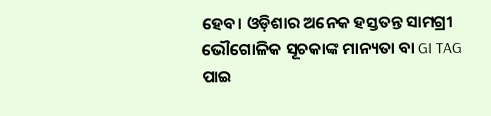ହେବ। ଓଡ଼ିଶାର ଅନେକ ହସ୍ତତନ୍ତ ସାମଗ୍ରୀ ଭୌଗୋଳିକ ସୂଚକାଙ୍କ ମାନ୍ୟତା ବା GI TAG ପାଇ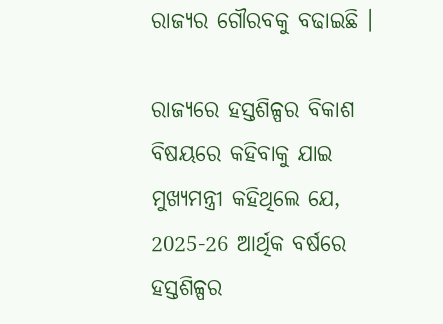ରାଜ୍ୟର ଗୌରବକୁ ବଢାଇଛି ।

ରାଜ୍ୟରେ ହସ୍ତଶିଳ୍ପର ବିକାଶ ବିଷୟରେ କହିବାକୁ ଯାଇ ମୁଖ୍ୟମନ୍ତ୍ରୀ କହିଥିଲେ ଯେ, 2025-26 ଆର୍ଥିକ ବର୍ଷରେ ହସ୍ତଶିଳ୍ପର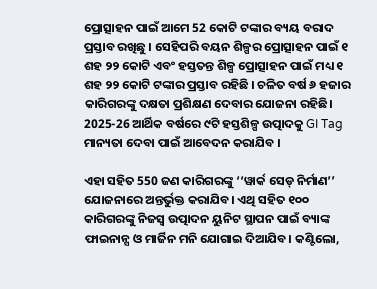ପ୍ରୋତ୍ସାହନ ପାଇଁ ଆମେ 52 କୋଟି ଟଙ୍କାର ବ୍ୟୟ ବରାଦ ପ୍ରସ୍ତାବ ରଖିଛୁ । ସେହିପରି ବୟନ ଶିଳ୍ପର ପ୍ରୋତ୍ସାହନ ପାଇଁ ୧ ଶହ ୨୨ କୋଟି ଏବଂ ହସ୍ତତନ୍ତ ଶିଳ୍ପ ପ୍ରୋତ୍ସାହନ ପାଇଁ ମଧ୍ୟ ୧ ଶହ ୨୨ କୋଟି ଟଙ୍କାର ପ୍ରସ୍ତାବ ରହିଛି । ଚଳିତ ବର୍ଷ ୬ ହଜାର କାରିଗରଙ୍କୁ ଦକ୍ଷତା ପ୍ରଶିକ୍ଷଣ ଦେବାର ଯୋଜନା ରହିଛି। 2025-26 ଆର୍ଥିକ ବର୍ଷରେ ୯ଟି ହସ୍ତଶିଳ୍ପ ଉତ୍ପାଦକୁ GI Tag ମାନ୍ୟତା ଦେବା ପାଇଁ ଆବେଦନ କରାଯିବ ।

ଏହା ସହିତ 550 ଜଣ କାରିଗରଙ୍କୁ ‘‘ୱାର୍କ ସେଡ୍ ନିର୍ମାଣ’’ ଯୋଜନାରେ ଅନ୍ତର୍ଭୁକ୍ତ କରାଯିବ। ଏଥି ସହିତ ୧୦୦ କାରିଗରଙ୍କୁ ନିଜସ୍ୱ ଉତ୍ପାଦନ ୟୁନିଟ ସ୍ଥାପନ ପାଇଁ ବ୍ୟାଙ୍କ ଫାଇନାନ୍ସ ଓ ମାର୍ଜିନ ମନି ଯୋଗାଇ ଦିଆଯିବ। କଣ୍ଟିଲୋ,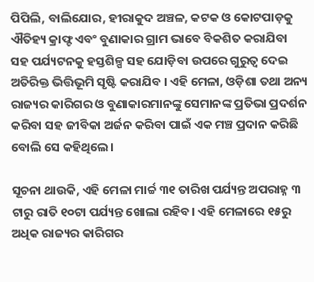ପିପିଲି, ବାଲିଯୋର, ହୀରାକୁଦ ଅଞ୍ଚଳ, କଟକ ଓ କୋଟପାଡ଼କୁ ଐତିହ୍ୟ କ୍ରାଫ୍ଟ ଏବଂ ବୁଣାକାର ଗ୍ରାମ ଭାବେ ବିକଶିତ କରାଯିବା ସହ ପର୍ଯ୍ୟଟନକୁ ହସ୍ତଶିଳ୍ପ ସହ ଯୋଡ଼ିବା ଉପରେ ଗୁରୁତ୍ଵ ଦେଇ ଅତିରିକ୍ତ ଭିତ୍ତିଭୂମି ସୃଷ୍ଟି କରାଯିବ । ଏହି ମେଳା, ଓଡ଼ିଶା ତଥା ଅନ୍ୟ ରାଜ୍ୟର କାରିଗର ଓ ବୁଣାକାରମାନଙ୍କୁ ସେମାନଙ୍କ ପ୍ରତିଭା ପ୍ରଦର୍ଶନ କରିବା ସହ ଜୀବିକା ଅର୍ଜନ କରିବା ପାଇଁ ଏକ ମଞ୍ଚ ପ୍ରଦାନ କରିଛି ବୋଲି ସେ କହିଥିଲେ।

ସୂଚନା ଥାଉକି, ଏହି ମେଳା ମାର୍ଚ୍ଚ ୩୧ ତାରିଖ ପର୍ଯ୍ୟନ୍ତ ଅପରାହ୍ନ ୩ ଟାରୁ ରାତି ୧୦ଟା ପର୍ଯ୍ୟନ୍ତ ଖୋଲା ରହିବ। ଏହି ମେଳାରେ ୧୫ରୁ ଅଧିକ ରାଜ୍ୟର କାରିଗର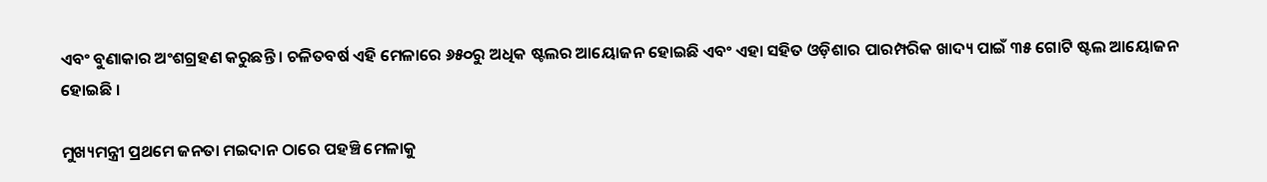ଏବଂ ବୁଣାକାର ଅଂଶଗ୍ରହଣ କରୁଛନ୍ତି । ଚଳିତବର୍ଷ ଏହି ମେଳାରେ ୬୫୦ରୁ ଅଧିକ ଷ୍ଟଲର ଆୟୋଜନ ହୋଇଛି ଏବଂ ଏହା ସହିତ ଓଡ଼ିଶାର ପାରମ୍ପରିକ ଖାଦ୍ୟ ପାଇଁ ୩୫ ଗୋଟି ଷ୍ଟଲ ଆୟୋଜନ ହୋଇଛି ।

ମୁଖ୍ୟମନ୍ତ୍ରୀ ପ୍ରଥମେ ଜନତା ମଇଦାନ ଠାରେ ପହଞ୍ଚି ମେଳାକୁ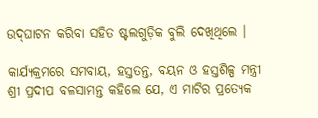ଉଦ୍‍ଘାଟନ କରିବା ସହିତ ଷ୍ଟଲଗୁଡ଼ିକ ବୁଲି ଦେଖିଥିଲେ ।

କାର୍ଯ୍ୟକ୍ରମରେ ସମବାୟ, ହସ୍ତତନ୍ତ, ବୟନ ଓ ହସ୍ତଶିଳ୍ପ ମନ୍ତ୍ରୀ ଶ୍ରୀ ପ୍ରଦୀପ ବଳସାମନ୍ତ କହିଲେ ଯେ, ଏ ମାଟିର ପ୍ରତ୍ୟେକ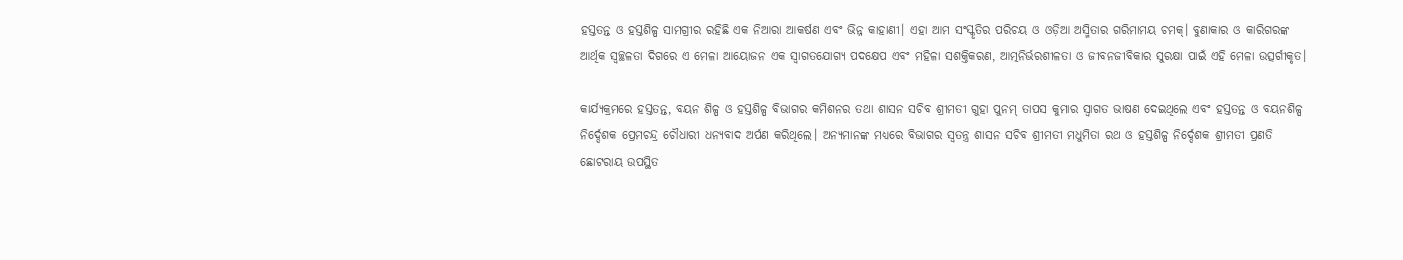ହସ୍ତତନ୍ତ ଓ ହସ୍ତଶିଳ୍ପ ସାମଗ୍ରୀର ରହିଛି ଏକ ନିଆରା ଆକର୍ଷଣ ଏବଂ ଭିନ୍ନ କାହାଣୀ। ଏହା ଆମ ସଂସ୍କୃତିର ପରିଚୟ ଓ ଓଡ଼ିଆ ଅସ୍ମିତାର ଗରିମାମୟ ଚମକ୍‍। ବୁଣାକାର ଓ କାରିଗରଙ୍କ ଆର୍ଥିକ ସ୍ୱଚ୍ଛଳତା ଦିଗରେ ଏ ମେଳା ଆୟୋଜନ ଏକ ସ୍ୱାଗତଯୋଗ୍ୟ ପଦକ୍ଷେପ ଏବଂ ମହିଳା ସଶକ୍ତିକରଣ, ଆତ୍ମନିର୍ଭରଶୀଳତା ଓ ଜୀବନଜୀବିକାର ସୁରକ୍ଷା ପାଇଁ ଏହି ମେଳା ଉତ୍ସର୍ଗୀକୃତ।

କାର୍ଯ୍ୟକ୍ରମରେ ହସ୍ତତନ୍ତ, ବୟନ ଶିଳ୍ପ ଓ ହସ୍ତଶିଳ୍ପ ବିଭାଗର କମିଶନର ତଥା ଶାସନ ସଚିବ ଶ୍ରୀମତୀ ଗୁହା ପୁନମ୍‍ ତାପସ କୁମାର ସ୍ୱାଗତ ଭାଷଣ ଦେଇଥିଲେ ଏବଂ ହସ୍ତତନ୍ତ ଓ ବୟନଶିଳ୍ପ ନିର୍ଦ୍ଦେଶକ ପ୍ରେମଚନ୍ଦ୍ର ଚୌଧାରୀ ଧନ୍ୟବାଦ ଅର୍ପଣ କରିଥିଲେ। ଅନ୍ୟମାନଙ୍କ ମଧ୍ୟରେ ବିଭାଗର ସ୍ୱତନ୍ତ୍ର ଶାସନ ସଚିବ ଶ୍ରୀମତୀ ମଧୁମିତା ରଥ ଓ ହସ୍ତଶିଳ୍ପ ନିର୍ଦ୍ଦେଶକ ଶ୍ରୀମତୀ ପ୍ରଣତି ଛୋଟରାୟ ଉପସ୍ଥିତ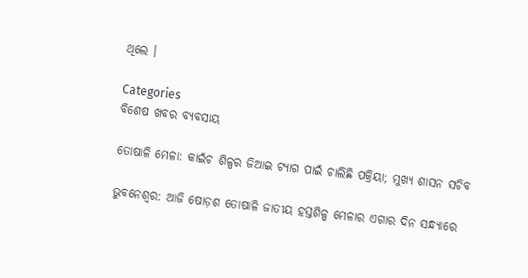ଥିଲେ ।

Categories
ବିଶେଷ ଖବର ବ୍ୟବସାୟ

ତୋଷାଳି ମେଳା: କାଇଁଚ ଶିଳ୍ପର ଜିଆଇ ଟ୍ୟାଗ ପାଇଁ ଚାଲିଛି ପକ୍ରିୟା; ମୁଖ୍ୟ ଶାସନ ସଚିବ

ଭୁବନେଶ୍ୱର: ଆଜି ଷୋଡ଼ଶ ତୋଷାଳି ଜାତୀୟ ହସ୍ତଶିଳ୍ପ ମେଳାର ଏଗାର ଦିନ ସନ୍ଧ୍ୟାରେ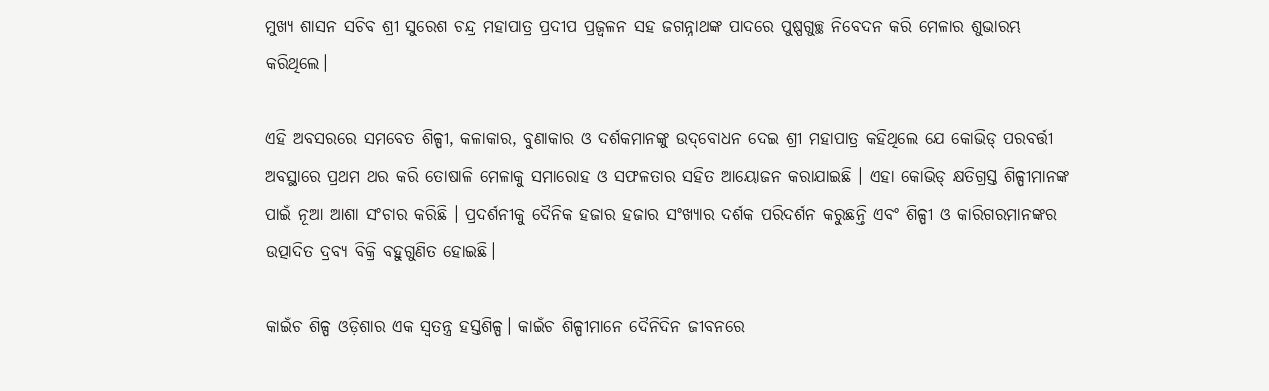ମୁଖ୍ୟ ଶାସନ ସଚିବ ଶ୍ରୀ ସୁରେଶ ଚନ୍ଦ୍ର ମହାପାତ୍ର ପ୍ରଦୀପ ପ୍ରଜ୍ୱଳନ ସହ ଜଗନ୍ନାଥଙ୍କ ପାଦରେ ପୁଷ୍ପଗୁଚ୍ଛ ନିବେଦନ କରି ମେଳାର ଶୁଭାରମ୍ଭ କରିଥିଲେ।

ଏହି ଅବସରରେ ସମବେତ ଶିଳ୍ପୀ, କଳାକାର, ବୁଣାକାର ଓ ଦର୍ଶକମାନଙ୍କୁ ଉଦ୍‌ବୋଧନ ଦେଇ ଶ୍ରୀ ମହାପାତ୍ର କହିଥିଲେ ଯେ କୋଭିଡ୍‌ ପରବର୍ତ୍ତୀ ଅବସ୍ଥାରେ ପ୍ରଥମ ଥର କରି ତୋଷାଳି ମେଳାକୁ ସମାରୋହ ଓ ସଫଳତାର ସହିତ ଆୟୋଜନ କରାଯାଇଛି । ଏହା କୋଭିଡ୍‌ କ୍ଷତିଗ୍ରସ୍ତ ଶିଳ୍ପୀମାନଙ୍କ ପାଇଁ ନୂଆ ଆଶା ସଂଚାର କରିଛି । ପ୍ରଦର୍ଶନୀକୁ ଦୈନିକ ହଜାର ହଜାର ସଂଖ୍ୟାର ଦର୍ଶକ ପରିଦର୍ଶନ କରୁଛନ୍ତି ଏବଂ ଶିଳ୍ପୀ ଓ କାରିଗରମାନଙ୍କର ଉତ୍ପାଦିତ ଦ୍ରବ୍ୟ ବିକ୍ରି ବହୁଗୁଣିତ ହୋଇଛି।

କାଇଁଚ ଶିଳ୍ପ ଓଡ଼ିଶାର ଏକ ସ୍ୱତନ୍ତ୍ର ହସ୍ତଶିଳ୍ପ। କାଇଁଚ ଶିଳ୍ପୀମାନେ ଦୈନିଦିନ ଜୀବନରେ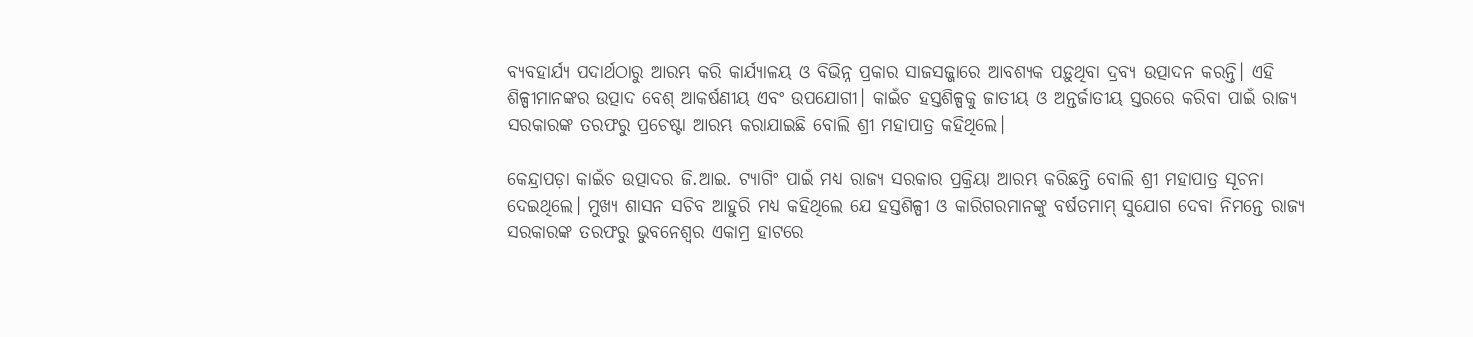ବ୍ୟବହାର୍ଯ୍ୟ ପଦାର୍ଥଠାରୁ ଆରମ୍ଭ କରି କାର୍ଯ୍ୟାଳୟ ଓ ବିଭିନ୍ନ ପ୍ରକାର ସାଜସଜ୍ଜାରେ ଆବଶ୍ୟକ ପଡ଼ୁଥିବା ଦ୍ରବ୍ୟ ଉତ୍ପାଦନ କରନ୍ତି। ଏହି ଶିଳ୍ପୀମାନଙ୍କର ଉତ୍ପାଦ ବେଶ୍‌ ଆକର୍ଷଣୀୟ ଏବଂ ଉପଯୋଗୀ। କାଇଁଚ ହସ୍ତଶିଳ୍ପକୁ ଜାତୀୟ ଓ ଅନ୍ତର୍ଜାତୀୟ ସ୍ତରରେ କରିବା ପାଇଁ ରାଜ୍ୟ ସରକାରଙ୍କ ତରଫରୁ ପ୍ରଚେଷ୍ଟା ଆରମ୍ଭ କରାଯାଇଛି ବୋଲି ଶ୍ରୀ ମହାପାତ୍ର କହିଥିଲେ।

କେନ୍ଦ୍ରାପଡ଼ା କାଇଁଚ ଉତ୍ପାଦର ଜି.ଆଇ. ଟ୍ୟାଗିଂ ପାଇଁ ମଧ୍ୟ ରାଜ୍ୟ ସରକାର ପ୍ରକ୍ରିୟା ଆରମ୍ଭ କରିଛନ୍ତି ବୋଲି ଶ୍ରୀ ମହାପାତ୍ର ସୂଚନା ଦେଇଥିଲେ। ମୁଖ୍ୟ ଶାସନ ସଚିବ ଆହୁରି ମଧ୍ୟ କହିଥିଲେ ଯେ ହସ୍ତଶିଳ୍ପୀ ଓ କାରିଗରମାନଙ୍କୁ ବର୍ଷତମାମ୍‌ ସୁଯୋଗ ଦେବା ନିମନ୍ତେ ରାଜ୍ୟ ସରକାରଙ୍କ ତରଫରୁ ଭୁବନେଶ୍ୱର ଏକାମ୍ର ହାଟରେ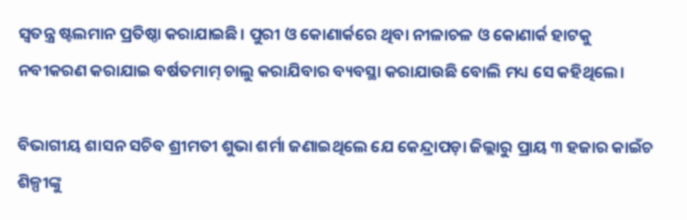ସ୍ୱତନ୍ତ୍ର ଷ୍ଟଲମାନ ପ୍ରତିଷ୍ଠା କରାଯାଇଛି। ପୁରୀ ଓ କୋଣାର୍କରେ ଥିବା ନୀଳାଚଳ ଓ କୋଣାର୍କ ହାଟକୁ ନବୀକରଣ କରାଯାଇ ବର୍ଷତମାମ୍‌ ଚାଲୁ କରାଯିବାର ବ୍ୟବସ୍ଥା କରାଯାଉଛି ବୋଲି ମଧ୍ୟ ସେ କହିଥିଲେ।

ବିଭାଗୀୟ ଶାସନ ସଚିବ ଶ୍ରୀମତୀ ଶୁଭା ଶର୍ମା ଜଣାଇଥିଲେ ଯେ କେନ୍ଦ୍ରାପଡ଼ା ଜିଲ୍ଲାରୁ ପ୍ରାୟ ୩ ହଜାର କାଇଁଚ ଶିଳ୍ପୀଙ୍କୁ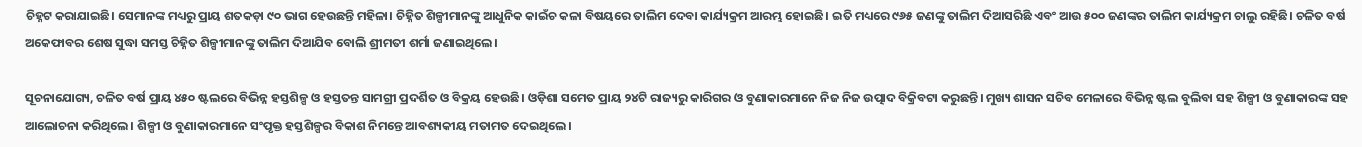ଚିହ୍ନଟ କରାଯାଇଛି। ସେମାନଙ୍କ ମଧ୍ୟରୁ ପ୍ରାୟ ଶତକଡ଼ା ୯୦ ଭାଗ ହେଉଛନ୍ତି ମହିଳା। ଚିହ୍ନିତ ଶିଳ୍ପୀମାନଙ୍କୁ ଆଧୁନିକ କାଇଁଚ କଳା ବିଷୟରେ ତାଲିମ ଦେବା କାର୍ଯ୍ୟକ୍ରମ ଆରମ୍ଭ ହୋଇଛି। ଇତି ମଧ୍ୟରେ ୯୬୫ ଜଣଙ୍କୁ ତାଲିମ ଦିଆସରିଛି ଏବଂ ଆଉ ୫୦୦ ଜଣଙ୍କର ତାଲିମ କାର୍ଯ୍ୟକ୍ରମ ଚାଲୁ ରହିଛି। ଚଳିତ ବର୍ଷ ଅକେଫାବର ଶେଷ ସୁଦ୍ଧା ସମସ୍ତ ଚିହ୍ନିତ ଶିଳ୍ପୀମାନଙ୍କୁ ତାଲିମ ଦିଆଯିବ ବୋଲି ଶ୍ରୀମତୀ ଶର୍ମା ଜଣାଇଥିଲେ।

ସୂଚନାଯୋଗ୍ୟ, ଚଳିତ ବର୍ଷ ପ୍ରାୟ ୪୫୦ ଷ୍ଟଲରେ ବିଭିନ୍ନ ହସ୍ତଶିଳ୍ପ ଓ ହସ୍ତତନ୍ତ ସାମଗ୍ରୀ ପ୍ରଦର୍ଶିତ ଓ ବିକ୍ରୟ ହେଉଛି। ଓଡ଼ିଶା ସମେତ ପ୍ରାୟ ୨୪ଟି ରାଜ୍ୟରୁ କାରିଗର ଓ ବୁଣାକାରମାନେ ନିଜ ନିଜ ଉତ୍ପାଦ ବିକ୍ରିବଟା କରୁଛନ୍ତି। ମୁଖ୍ୟ ଶାସନ ସଚିବ ମେଳାରେ ବିଭିନ୍ନ ଷ୍ଟଲ ବୁଲିବା ସହ ଶିଳ୍ପୀ ଓ ବୁଣାକାରଙ୍କ ସହ ଆଲୋଚନା କରିଥିଲେ। ଶିଳ୍ପୀ ଓ ବୁଣାକାରମାନେ ସଂପୃକ୍ତ ହସ୍ତଶିଳ୍ପର ବିକାଶ ନିମନ୍ତେ ଆବଶ୍ୟକୀୟ ମତାମତ ଦେଇଥିଲେ।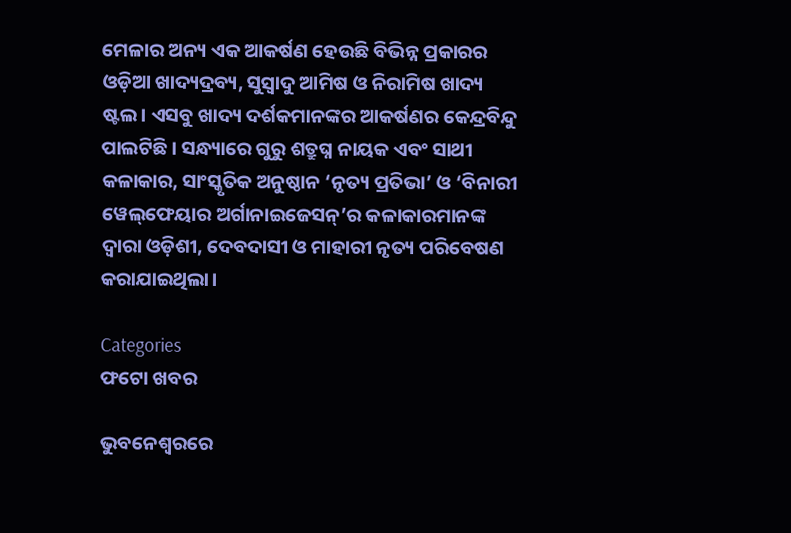ମେଳାର ଅନ୍ୟ ଏକ ଆକର୍ଷଣ ହେଉଛି ବିଭିନ୍ନ ପ୍ରକାରର ଓଡ଼ିଆ ଖାଦ୍ୟଦ୍ରବ୍ୟ, ସୁସ୍ୱାଦୁ ଆମିଷ ଓ ନିରାମିଷ ଖାଦ୍ୟ ଷ୍ଟଲ। ଏସବୁ ଖାଦ୍ୟ ଦର୍ଶକମାନଙ୍କର ଆକର୍ଷଣର କେନ୍ଦ୍ରବିନ୍ଦୁ ପାଲଟିଛି। ସନ୍ଧ୍ୟାରେ ଗୁରୁ ଶତ୍ରୁଘ୍ନ ନାୟକ ଏବଂ ସାଥୀ କଳାକାର, ସାଂସ୍କୃତିକ ଅନୁଷ୍ଠାନ ‘ନୃତ୍ୟ ପ୍ରତିଭା’ ଓ ‘ବିନାରୀ ୱେଲ୍‌ଫେୟାର ଅର୍ଗାନାଇଜେସନ୍‌’ର କଳାକାରମାନଙ୍କ ଦ୍ୱାରା ଓଡ଼ିଶୀ, ଦେବଦାସୀ ଓ ମାହାରୀ ନୃତ୍ୟ ପରିବେଷଣ କରାଯାଇଥିଲା।

Categories
ଫଟୋ ଖବର

ଭୁବନେଶ୍ବରରେ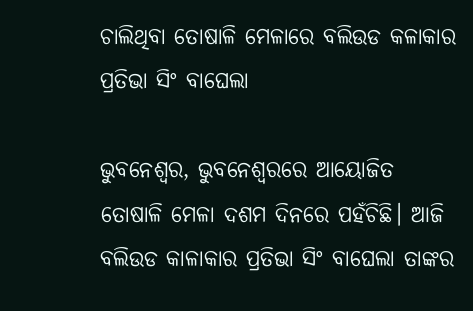ଚାଲିଥିବା ତୋଷାଳି ମେଳାରେ ବଲିଉଡ କଳାକାର ପ୍ରତିଭା ସିଂ ବାଘେଲା

ଭୁବନେଶ୍ବର, ଭୁବନେଶ୍ବରରେ ଆୟୋଜିତ ତୋଷାଳି ମେଳା ଦଶମ ଦିନରେ ପହଁଚିଛି। ଆଜି ବଲିଉଡ କାଳାକାର ପ୍ରତିଭା ସିଂ ବାଘେଲା ତାଙ୍କର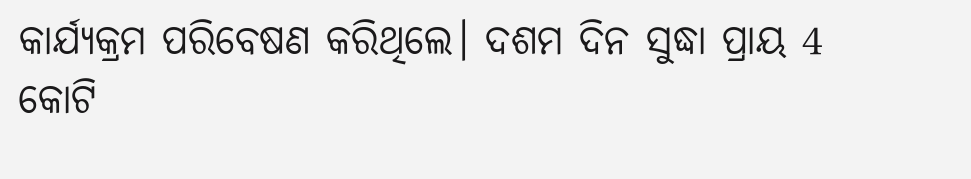କାର୍ଯ୍ୟକ୍ରମ ପରିବେଷଣ କରିଥିଲେ। ଦଶମ ଦିନ ସୁଦ୍ଧା ପ୍ରାୟ 4 କୋଟି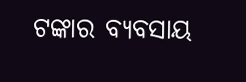ଟଙ୍କାର ବ୍ୟବସାୟ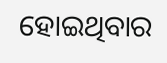ହୋଇଥିବାର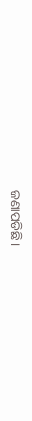ଜଣାପଡିଛି।